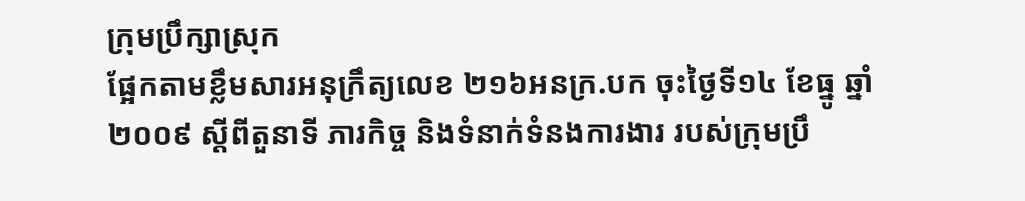ក្រុមប្រឹក្សាស្រុក
ផ្អែកតាមខ្លឹមសារអនុក្រឹត្យលេខ ២១៦អនក្រ.បក ចុះថ្ងៃទី១៤ ខែធ្នូ ឆ្នាំ២០០៩ ស្តីពីតួនាទី ភារកិច្ច និងទំនាក់ទំនងការងារ របស់ក្រុមប្រឹ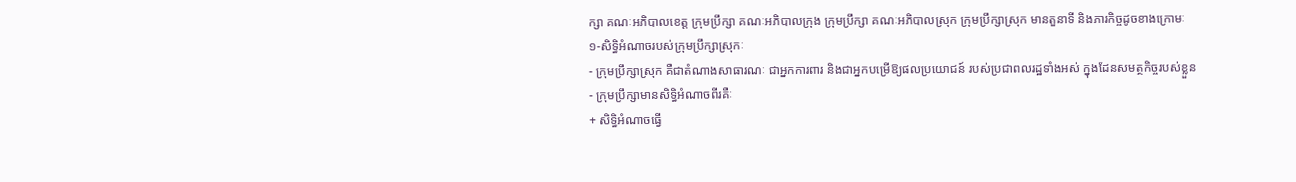ក្សា គណៈអភិបាលខេត្ត ក្រុមប្រឹក្សា គណៈអភិបាលក្រុង ក្រុមប្រឹក្សា គណៈអភិបាលស្រុក ក្រុមប្រឹក្សាស្រុក មានតួនាទី និងភារកិច្ចដូចខាងក្រោមៈ
១‑សិទ្ធិអំណាចរបស់ក្រុមប្រឹក្សាស្រុកៈ
- ក្រុមប្រឹក្សាស្រុក គឺជាតំណាងសាធារណៈ ជាអ្នកការពារ និងជាអ្នកបម្រើឱ្យផលប្រយោជន៍ របស់ប្រជាពលរដ្ឋទាំងអស់ ក្នុងដែនសមត្ថកិច្ចរបស់ខ្លួន
- ក្រុមប្រឹក្សាមានសិទ្ធិអំណាចពីរគឺៈ
+ សិទ្ធិអំណាចធ្វើ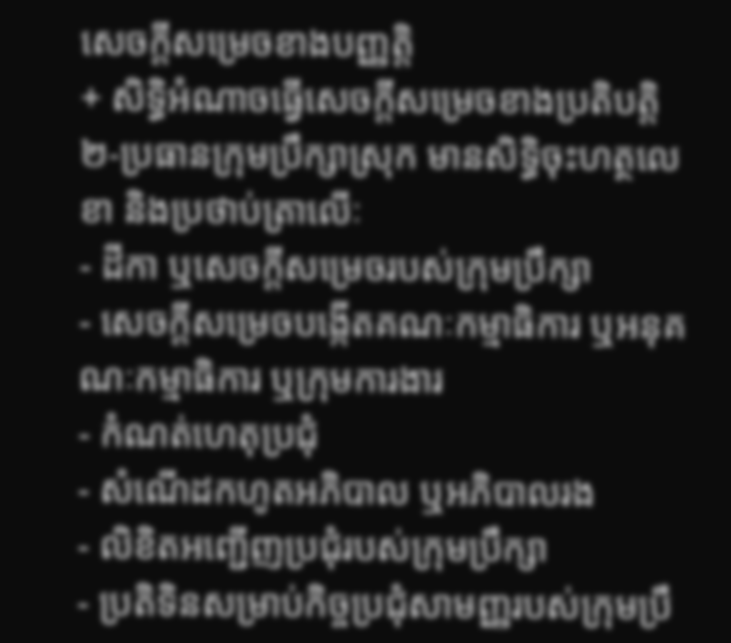សេចក្តីសម្រេចខាងបញ្ញត្តិ
+ សិទ្ធិអំណាចធ្វើសេចក្តីសម្រេចខាងប្រតិបត្តិ
២‑ប្រធានក្រុមប្រឹក្សាស្រុក មានសិទ្ធិចុះហត្ថលេខា និងប្រថាប់ត្រាលើៈ
- ដីកា ឬសេចក្តីសម្រេចរបស់ក្រុមប្រឹក្សា
- សេចក្តីសម្រេចបង្កើតគណៈកម្មាធិការ ឬអនុគណៈកម្មាធិការ ឬក្រុមការងារ
- កំណត់ហេតុប្រជុំ
- សំណើដកហូតអភិបាល ឬអភិបាលរង
- លិខិតអញ្ជើញប្រជុំរបស់ក្រុមប្រឹក្សា
- ប្រតិទិនសម្រាប់កិច្ចប្រជុំសាមញ្ញរបស់ក្រុមប្រឹ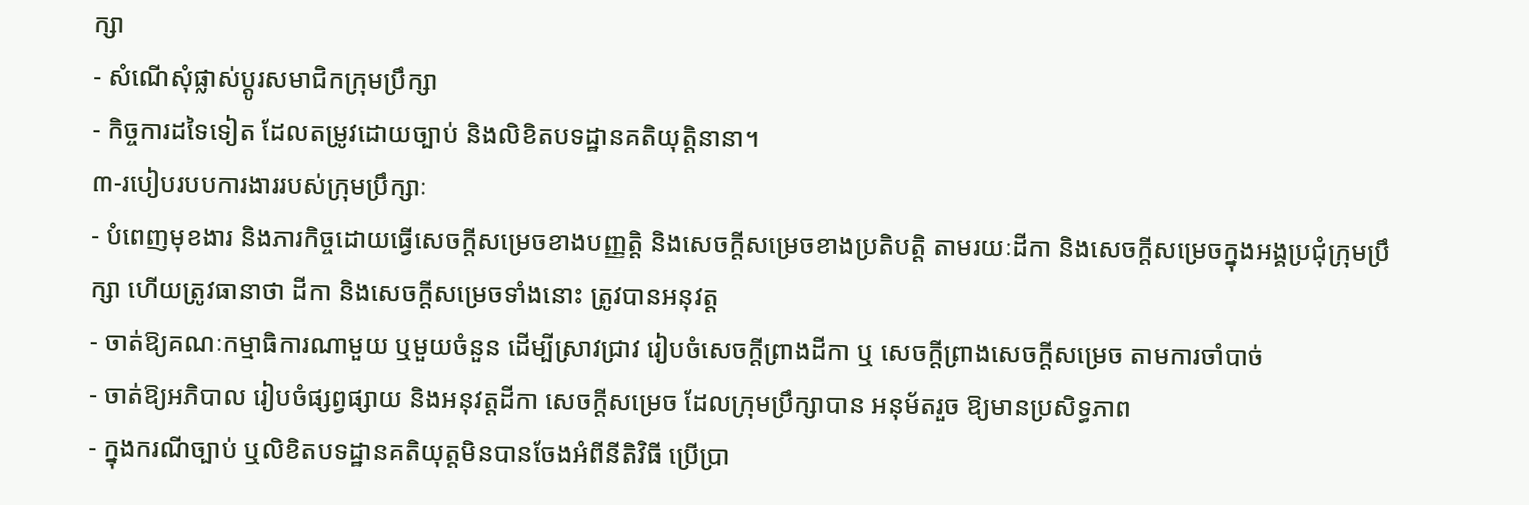ក្សា
- សំណើសុំផ្លាស់ប្តូរសមាជិកក្រុមប្រឹក្សា
- កិច្ចការដទៃទៀត ដែលតម្រូវដោយច្បាប់ និងលិខិតបទដ្ឋានគតិយុត្តិនានា។
៣‑របៀបរបបការងាររបស់ក្រុមប្រឹក្សាៈ
- បំពេញមុខងារ និងភារកិច្ចដោយធ្វើសេចក្តីសម្រេចខាងបញ្ញត្តិ និងសេចក្តីសម្រេចខាងប្រតិបត្តិ តាមរយៈដីកា និងសេចក្តីសម្រេចក្នុងអង្គប្រជុំក្រុមប្រឹក្សា ហើយត្រូវធានាថា ដីកា និងសេចក្តីសម្រេចទាំងនោះ ត្រូវបានអនុវត្ត
- ចាត់ឱ្យគណៈកម្មាធិការណាមួយ ឬមួយចំនួន ដើម្បីស្រាវជ្រាវ រៀបចំសេចក្តីព្រាងដីកា ឬ សេចក្តីព្រាងសេចក្តីសម្រេច តាមការចាំបាច់
- ចាត់ឱ្យអភិបាល រៀបចំផ្សព្វផ្សាយ និងអនុវត្តដីកា សេចក្តីសម្រេច ដែលក្រុមប្រឹក្សាបាន អនុម័តរួច ឱ្យមានប្រសិទ្ធភាព
- ក្នុងករណីច្បាប់ ឬលិខិតបទដ្ឋានគតិយុត្តមិនបានចែងអំពីនីតិវិធី ប្រើប្រា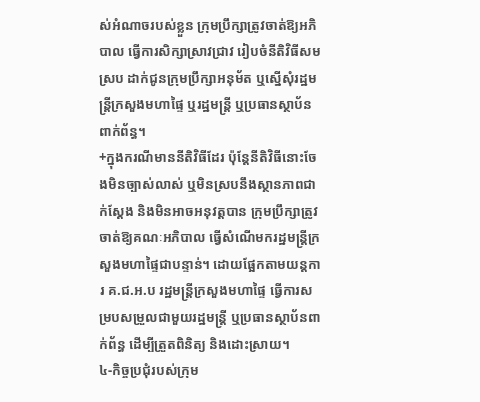ស់អំណាចរបស់ខ្លួន ក្រុមប្រឹក្សាត្រូវចាត់ឱ្យអភិបាល ធ្វើការសិក្សាស្រាវជ្រាវ រៀបចំនីតិវិធីសមស្រប ដាក់ជូនក្រុមប្រឹក្សាអនុម័ត ឬស្នើសុំរដ្ឋមន្ត្រីក្រសួងមហាផ្ទៃ ឬរដ្ឋមន្រ្តី ឬប្រធានស្ថាប័នពាក់ព័ន្ធ។
+ក្នុងករណីមាននីតិវិធីដែរ ប៉ុន្តែនីតិវិធីនោះចែងមិនច្បាស់លាស់ ឬមិនស្របនឹងស្ថានភាពជាក់ស្តែង និងមិនអាចអនុវត្តបាន ក្រុមប្រឹក្សាត្រូវចាត់ឱ្យគណៈអភិបាល ធ្វើសំណើមករដ្ឋមន្ត្រីក្រសួងមហាផ្ទៃជាបន្ទាន់។ ដោយផ្អែកតាមយន្តការ គ.ជ.អ.ប រដ្ឋមន្រ្តីក្រសួងមហាផ្ទៃ ធ្វើការសម្របសម្រួលជាមួយរដ្ឋមន្ត្រី ឬប្រធានស្ថាប័នពាក់ព័ន្ធ ដើម្បីត្រួតពិនិត្យ និងដោះស្រាយ។
៤‑កិច្ចប្រជុំរបស់ក្រុម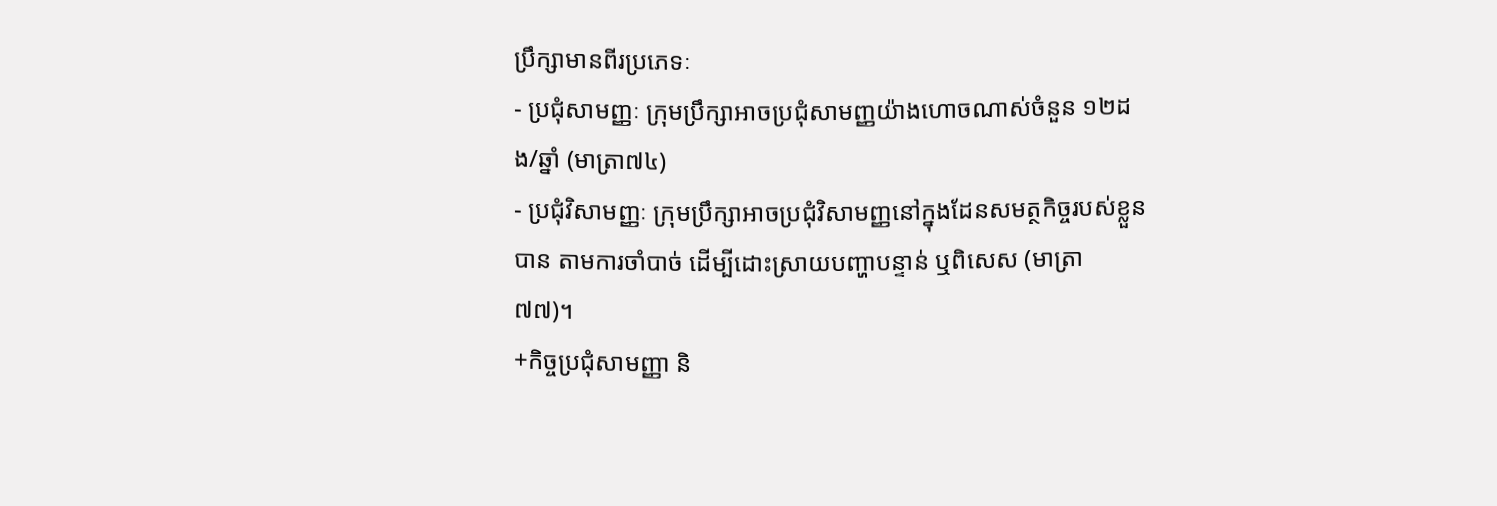ប្រឹក្សាមានពីរប្រភេទៈ
- ប្រជុំសាមញ្ញៈ ក្រុមប្រឹក្សាអាចប្រជុំសាមញ្ញយ៉ាងហោចណាស់ចំនួន ១២ដង/ឆ្នាំ (មាត្រា៧៤)
- ប្រជុំវិសាមញ្ញៈ ក្រុមប្រឹក្សាអាចប្រជុំវិសាមញ្ញនៅក្នុងដែនសមត្ថកិច្ចរបស់ខ្លួនបាន តាមការចាំបាច់ ដើម្បីដោះស្រាយបញ្ហាបន្ទាន់ ឬពិសេស (មាត្រា ៧៧)។
+កិច្ចប្រជុំសាមញ្ញា និ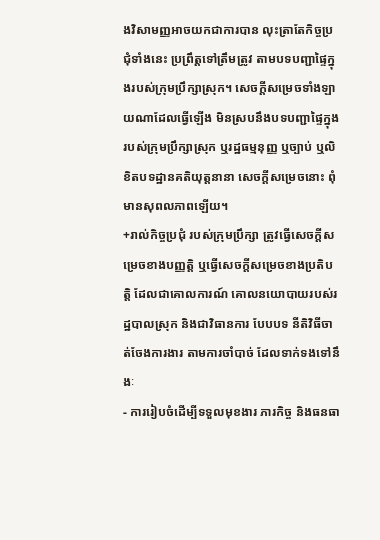ងវិសាមញ្ញអាចយកជាការបាន លុះត្រាតែកិច្ចប្រជុំទាំងនេះ ប្រព្រឹត្តទៅត្រឹមត្រូវ តាមបទបញ្ជាផ្ទៃក្នុងរបស់ក្រុមប្រឹក្សាស្រុក។ សេចក្តីសម្រេចទាំងឡាយណាដែលធ្វើឡើង មិនស្របនឹងបទបញ្ជាផ្ទៃក្នុងរបស់ក្រុមប្រឹក្សាស្រុក ឬរដ្ឋធម្មនុញ្ញ ឬច្បាប់ ឬលិខិតបទដ្ឋានគតិយុត្តនានា សេចក្តីសម្រេចនោះ ពុំមានសុពលភាពឡើយ។
+រាល់កិច្ចប្រជុំ របស់ក្រុមប្រឹក្សា ត្រូវធ្វើសេចក្តីសម្រេចខាងបញ្ញត្តិ ឬធ្វើសេចក្តីសម្រេចខាងប្រតិបត្តិ ដែលជាគោលការណ៍ គោលនយោបាយរបស់រដ្ឋបាលស្រុក និងជាវិធានការ បែបបទ នីតិវិធីចាត់ចែងការងារ តាមការចាំបាច់ ដែលទាក់ទងទៅនឹងៈ
- ការរៀបចំដើម្បីទទួលមុខងារ ភារកិច្ច និងធនធា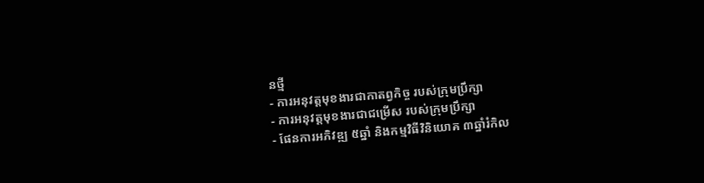នថ្មី
- ការអនុវត្តមុខងារជាកាតព្វកិច្ច របស់ក្រុមប្រឹក្សា
- ការអនុវត្តមុខងារជាជម្រើស របស់ក្រុមប្រឹក្សា
- ផែនការអភិវឌ្ឍ ៥ឆ្នាំ និងកម្មវិធីវិនិយោគ ៣ឆ្នាំរំកិល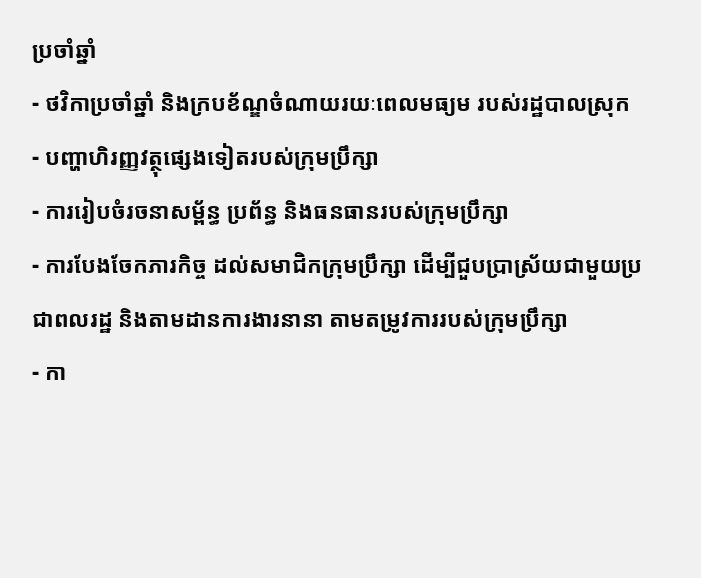ប្រចាំឆ្នាំ
- ថវិកាប្រចាំឆ្នាំ និងក្របខ័ណ្ឌចំណាយរយៈពេលមធ្យម របស់រដ្ឋបាលស្រុក
- បញ្ហាហិរញ្ញវត្ថុផ្សេងទៀតរបស់ក្រុមប្រឹក្សា
- ការរៀបចំរចនាសម្ព័ន្ធ ប្រព័ន្ធ និងធនធានរបស់ក្រុមប្រឹក្សា
- ការបែងចែកភារកិច្ច ដល់សមាជិកក្រុមប្រឹក្សា ដើម្បីជួបប្រាស្រ័យជាមួយប្រជាពលរដ្ឋ និងតាមដានការងារនានា តាមតម្រូវការរបស់ក្រុមប្រឹក្សា
- កា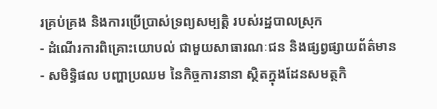រគ្រប់គ្រង និងការប្រើប្រាស់ទ្រព្យសម្បត្តិ របស់រដ្ឋបាលស្រុក
- ដំណើរការពិគ្រោះយោបល់ ជាមួយសាធារណៈជន និងផ្សព្វផ្សាយព័ត៌មាន
- សមិទ្ធិផល បញ្ហាប្រឈម នៃកិច្ចការនានា ស្ថិតក្នុងដែនសមត្ថកិ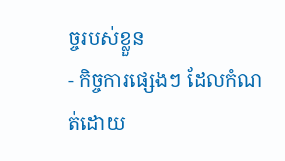ច្ចរបស់ខ្លួន
- កិច្ចការផ្សេងៗ ដែលកំណត់ដោយ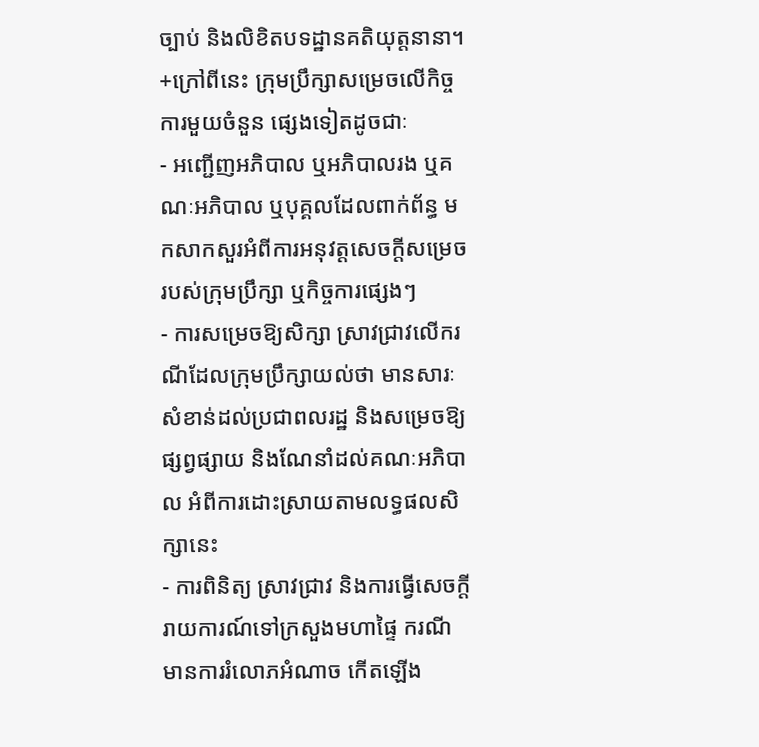ច្បាប់ និងលិខិតបទដ្ឋានគតិយុត្តនានា។
+ក្រៅពីនេះ ក្រុមប្រឹក្សាសម្រេចលើកិច្ចការមួយចំនួន ផ្សេងទៀតដូចជាៈ
- អញ្ជើញអភិបាល ឬអភិបាលរង ឬគណៈអភិបាល ឬបុគ្គលដែលពាក់ព័ន្ធ មកសាកសួរអំពីការអនុវត្តសេចក្តីសម្រេច របស់ក្រុមប្រឹក្សា ឬកិច្ចការផ្សេងៗ
- ការសម្រេចឱ្យសិក្សា ស្រាវជ្រាវលើករណីដែលក្រុមប្រឹក្សាយល់ថា មានសារៈសំខាន់ដល់ប្រជាពលរដ្ឋ និងសម្រេចឱ្យផ្សព្វផ្សាយ និងណែនាំដល់គណៈអភិបាល អំពីការដោះស្រាយតាមលទ្ធផលសិក្សានេះ
- ការពិនិត្យ ស្រាវជ្រាវ និងការធ្វើសេចក្តីរាយការណ៍ទៅក្រសួងមហាផ្ទៃ ករណីមានការរំលោភអំណាច កើតឡើង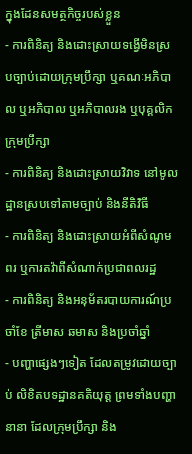ក្នុងដែនសមត្ថកិច្ចរបស់ខ្លួន
- ការពិនិត្យ និងដោះស្រាយទង្វើមិនស្របច្បាប់ដោយក្រុមប្រឹក្សា ឬគណៈអភិបាល ឬអភិបាល ឬអភិបាលរង ឬបុគ្គលិកក្រុមប្រឹក្សា
- ការពិនិត្យ និងដោះស្រាយវិវាទ នៅមូលដ្ឋានស្របទៅតាមច្បាប់ និងនីតិវិធី
- ការពិនិត្យ និងដោះស្រាយអំពីសំណូមពរ ឬការតវ៉ាពីសំណាក់ប្រជាពលរដ្ឋ
- ការពិនិត្យ និងអនុម័តរបាយការណ៍ប្រចាំខែ ត្រីមាស ឆមាស និងប្រចាំឆ្នាំ
- បញ្ហាផ្សេងៗទៀត ដែលតម្រូវដោយច្បាប់ លិខិតបទដ្ឋានគតិយុត្ត ព្រមទាំងបញ្ហានានា ដែលក្រុមប្រឹក្សា និង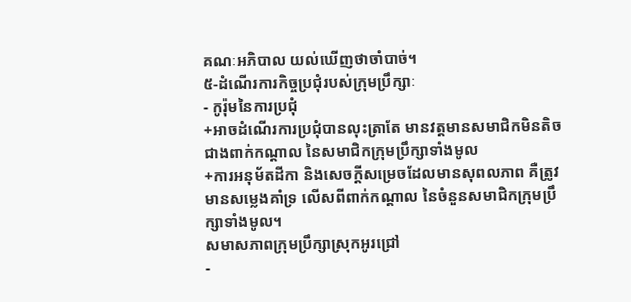គណៈអភិបាល យល់ឃើញថាចាំបាច់។
៥‑ដំណើរការកិច្ចប្រជុំរបស់ក្រុមប្រឹក្សាៈ
- កូរ៉ុមនៃការប្រជុំ
+អាចដំណើរការប្រជុំបានលុះត្រាតែ មានវត្តមានសមាជិកមិនតិចជាងពាក់កណ្តាល នៃសមាជិកក្រុមប្រឹក្សាទាំងមូល
+ការអនុម័តដីកា និងសេចក្តីសម្រេចដែលមានសុពលភាព គឺត្រូវមានសម្លេងគាំទ្រ លើសពីពាក់កណ្តាល នៃចំនួនសមាជិកក្រុមប្រឹក្សាទាំងមូល។
សមាសភាពក្រុមប្រឹក្សាស្រុកអូរជ្រៅ
-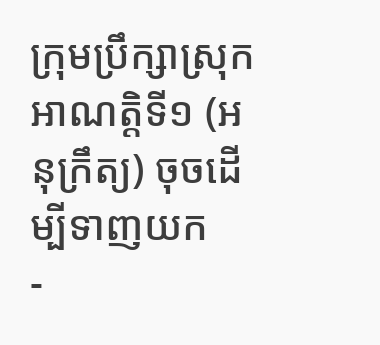ក្រុមប្រឹក្សាស្រុកអាណត្តិទី១ (អនុក្រឹត្យ) ចុចដើម្បីទាញយក
-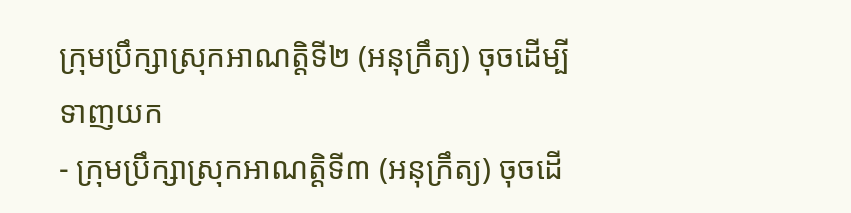ក្រុមប្រឹក្សាស្រុកអាណត្តិទី២ (អនុក្រឹត្យ) ចុចដើម្បីទាញយក
- ក្រុមប្រឹក្សាស្រុកអាណត្តិទី៣ (អនុក្រឹត្យ) ចុចដើ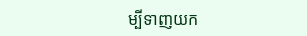ម្បីទាញយក